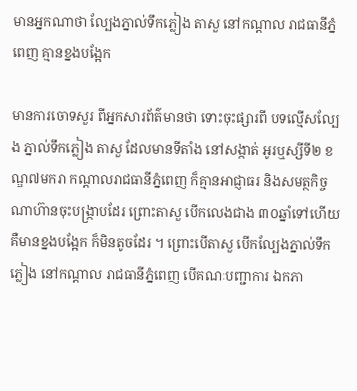មានអ្នកណាថា ល្បែងភ្នាល់ទឹកភ្លៀង តាសួ នៅកណ្ដាល រាជធានីភ្នំពេញ គ្មានខ្នងបង្អែក

មានការចោទសួរ ពីអ្នកសារព័ត៌មានថា ទោះចុះផ្សារពី បទល្មើសល្បែង ភ្នាល់ទឹកភ្លៀង តាសួ ដែលមានទីតាំង នៅសង្កាត់ អូរឬស្សីទី២ ខណ្ឌ៧មករា កណ្ដាលរាជធានីភ្នំពេញ ក៏គ្មានអាជ្ញាធរ និងសមត្ថកិច្ច ណាហ៊ានចុះបង្ក្រាបដែរ ព្រោះតាសួ បើកលេងជាង ៣០ឆ្នាំទៅហើយ គឺមានខ្នងបង្អែក ក៏មិនតូចដែរ ។ ព្រោះបើតាសួ បើកល្បែងភ្នាល់ទឹកភ្លៀង នៅកណ្ដាល រាជធានីភ្នំពេញ បើគណៈបញ្ជាការ ឯកភា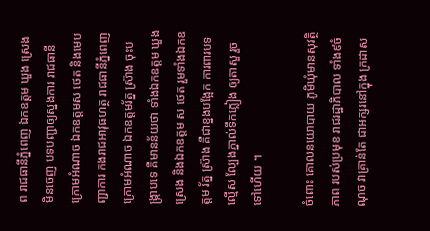ព រាជធានីភ្នំពេញ ឯកឧត្ដម ឃួង ស្រេង មិនចេញ បទបញ្ជាឲ្យស្នងការ រាជធានី ក្រោមអំណាច ឯកឧត្ដមស ថេត និងមេបញ្ជាការ កងរាជអាវុធហត្ថ រាជធានីភ្នំពេញ ក្រោមអំណាច ឯកឧត្ដមរ័ត្ន ស្រ៊ាង ចុះបង្ក្រាបទេ គឺមានន័យថា ទាំងឯកឧត្ដម ឃួង ស្រេង និងឯកឧត្ដម ស ថេត រួមទាំងឯកឧត្ដម រ័ត្ន ស្រ៊ាង គឺជាខ្នងបង្អែក ការពារបទល្មើស ល្បែងភ្នាល់ទឹកភ្លៀង ឲ្យតាសួ រួចទៅហើយ ។

ចំពោះ គោលនយោបាយ ភូមិឃុំមានសុវត្ថិភាព របស់ប្រមុខ រាជរដ្ឋាភិបាល ទាំង៩ចំណុច វាគ្រាន់តែ ជាអក្សរនៅក្នុង ក្រដាស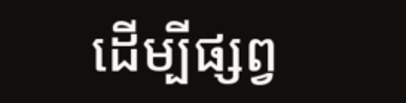ដើម្បីផ្សព្វ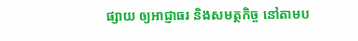ផ្សាយ ឲ្យអាជ្ញាធរ និងសមត្ថកិច្ច នៅតាមប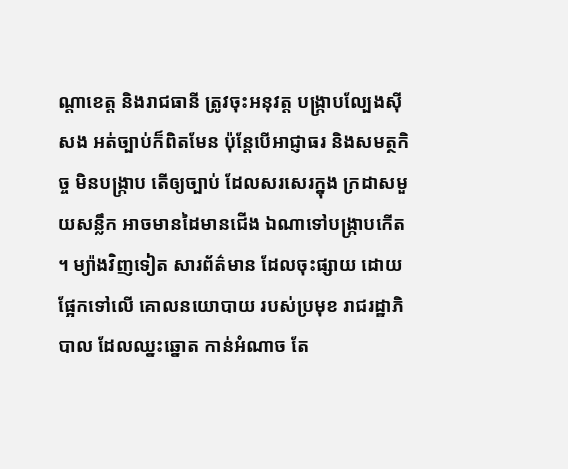ណ្ដាខេត្ត និងរាជធានី ត្រូវចុះអនុវត្ត បង្ក្រាបល្បែងស៊ីសង អត់ច្បាប់ក៏ពិតមែន ប៉ុន្តែបើអាជ្ញាធរ និងសមត្ថកិច្ច មិនបង្ក្រាប តើឲ្យច្បាប់ ដែលសរសេរក្នុង ក្រដាសមួយសន្លឹក អាចមានដៃមានជើង ឯណាទៅបង្ក្រាបកើត ។ ម្យ៉ាងវិញទៀត សារព័ត៌មាន ដែលចុះផ្សាយ ដោយផ្អែកទៅលើ គោលនយោបាយ របស់ប្រមុខ រាជរដ្ឋាភិបាល ដែលឈ្នះឆ្នោត កាន់អំណាច តែ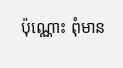ប៉ុណ្ណោះ ពុំមាន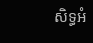សិទ្ធអំ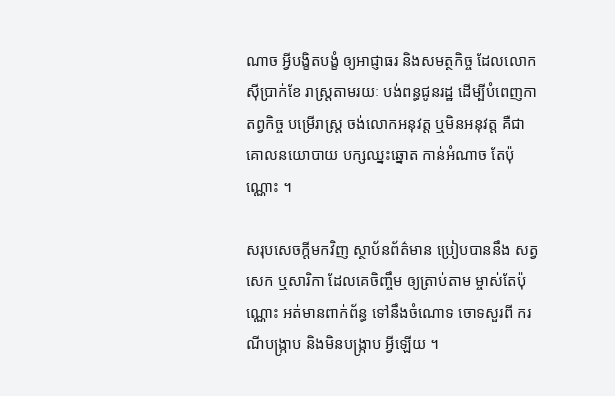ណាច អ្វីបង្ខិតបង្ខំ ឲ្យអាជ្ញាធរ និងសមត្ថកិច្ច ដែលលោកស៊ីប្រាក់ខែ រាស្ត្រតាមរយៈ បង់ពន្ធជូនរដ្ឋ ដើម្បីបំពេញកាតព្វកិច្ច បម្រើរាស្ត្រ ចង់លោកអនុវត្ត ឬមិនអនុវត្ត គឺជាគោលនយោបាយ បក្សឈ្នះឆ្នោត កាន់អំណាច តែប៉ុណ្ណោះ ។

សរុបសេចក្ដីមកវិញ ស្ថាប័នព័ត៌មាន ប្រៀបបាននឹង សត្វសេក ឬសារិកា ដែលគេចិញ្ចឹម ឲ្យត្រាប់តាម ម្ចាស់តែប៉ុណ្ណោះ អត់មានពាក់ព័ន្ធ ទៅនឹងចំណោទ ចោទសួរពី ករណីបង្ក្រាប និងមិនបង្ក្រាប អ្វីឡើយ ។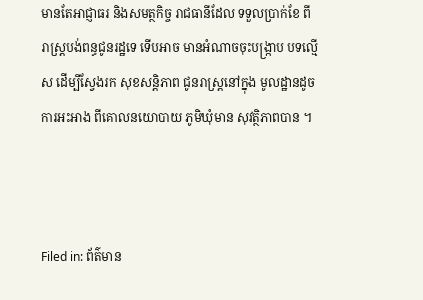មានតែអាជ្ញាធរ និងសមត្ថកិច្ច រាជធានីដែល ទទួលប្រាក់ខែ ពីរាស្ត្របង់ពន្ធជូនរដ្ឋទេ ទើបអាច មានអំណាចចុះបង្ក្រាប បទល្មើស ដើម្បីស្វែងរក សុខសន្តិភាព ជូនរាស្ត្រនៅក្នុង មូលដ្ឋានដូច ការអះអាង ពីគោលនយោបាយ ភូមិឃុំមាន សុវត្ថិភាពបាន ។



Filed in: ព័ត៌មាន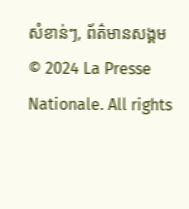សំខាន់ៗ, ព័ត៌មានសង្គម
© 2024 La Presse Nationale. All rights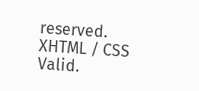reserved. XHTML / CSS Valid.